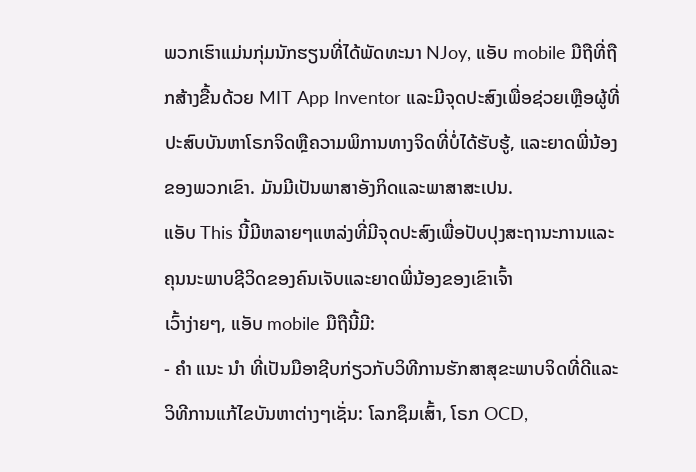ພວກເຮົາແມ່ນກຸ່ມນັກຮຽນທີ່ໄດ້ພັດທະນາ NJoy, ແອັບ mobile ມືຖືທີ່ຖືກສ້າງຂື້ນດ້ວຍ MIT App Inventor ແລະມີຈຸດປະສົງເພື່ອຊ່ວຍເຫຼືອຜູ້ທີ່ປະສົບບັນຫາໂຣກຈິດຫຼືຄວາມພິການທາງຈິດທີ່ບໍ່ໄດ້ຮັບຮູ້, ແລະຍາດພີ່ນ້ອງຂອງພວກເຂົາ. ມັນມີເປັນພາສາອັງກິດແລະພາສາສະເປນ.
ແອັບ This ນີ້ມີຫລາຍໆແຫລ່ງທີ່ມີຈຸດປະສົງເພື່ອປັບປຸງສະຖານະການແລະຄຸນນະພາບຊີວິດຂອງຄົນເຈັບແລະຍາດພີ່ນ້ອງຂອງເຂົາເຈົ້າ
ເວົ້າງ່າຍໆ, ແອັບ mobile ມືຖືນີ້ມີ:
- ຄຳ ແນະ ນຳ ທີ່ເປັນມືອາຊີບກ່ຽວກັບວິທີການຮັກສາສຸຂະພາບຈິດທີ່ດີແລະວິທີການແກ້ໄຂບັນຫາຕ່າງໆເຊັ່ນ: ໂລກຊຶມເສົ້າ, ໂຣກ OCD,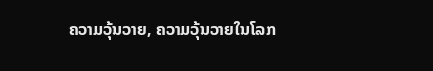ຄວາມວຸ້ນວາຍ, ຄວາມວຸ້ນວາຍໃນໂລກ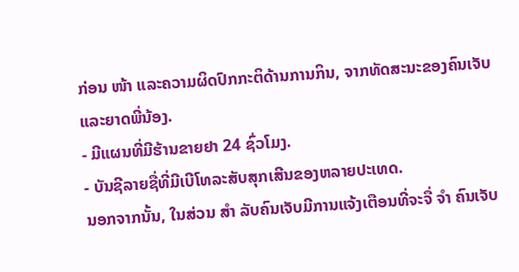ກ່ອນ ໜ້າ ແລະຄວາມຜິດປົກກະຕິດ້ານການກິນ, ຈາກທັດສະນະຂອງຄົນເຈັບແລະຍາດພີ່ນ້ອງ.
- ມີແຜນທີ່ມີຮ້ານຂາຍຢາ 24 ຊົ່ວໂມງ.
- ບັນຊີລາຍຊື່ທີ່ມີເບີໂທລະສັບສຸກເສີນຂອງຫລາຍປະເທດ.
ນອກຈາກນັ້ນ, ໃນສ່ວນ ສຳ ລັບຄົນເຈັບມີການແຈ້ງເຕືອນທີ່ຈະຈື່ ຈຳ ຄົນເຈັບ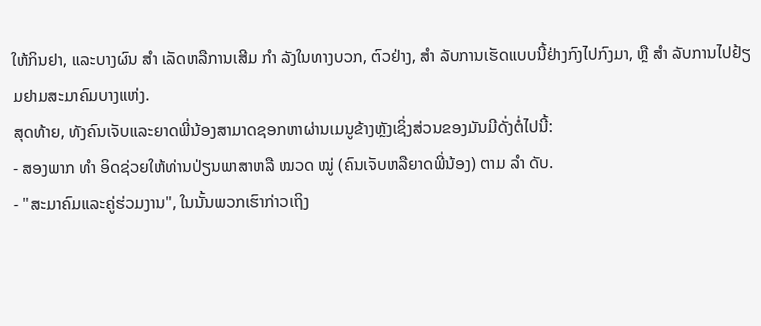ໃຫ້ກິນຢາ, ແລະບາງຜົນ ສຳ ເລັດຫລືການເສີມ ກຳ ລັງໃນທາງບວກ, ຕົວຢ່າງ, ສຳ ລັບການເຮັດແບບນີ້ຢ່າງກົງໄປກົງມາ, ຫຼື ສຳ ລັບການໄປຢ້ຽມຢາມສະມາຄົມບາງແຫ່ງ.
ສຸດທ້າຍ, ທັງຄົນເຈັບແລະຍາດພີ່ນ້ອງສາມາດຊອກຫາຜ່ານເມນູຂ້າງຫຼັງເຊິ່ງສ່ວນຂອງມັນມີດັ່ງຕໍ່ໄປນີ້:
- ສອງພາກ ທຳ ອິດຊ່ວຍໃຫ້ທ່ານປ່ຽນພາສາຫລື ໝວດ ໝູ່ (ຄົນເຈັບຫລືຍາດພີ່ນ້ອງ) ຕາມ ລຳ ດັບ.
- "ສະມາຄົມແລະຄູ່ຮ່ວມງານ", ໃນນັ້ນພວກເຮົາກ່າວເຖິງ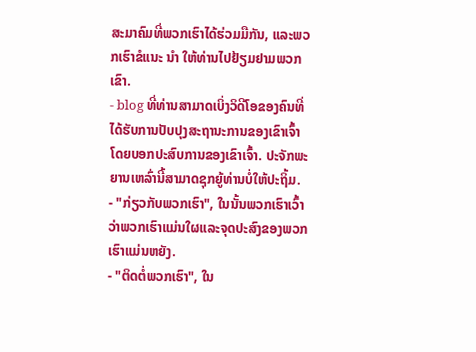ສະມາຄົມທີ່ພວກເຮົາໄດ້ຮ່ວມມືກັນ, ແລະພວກເຮົາຂໍແນະ ນຳ ໃຫ້ທ່ານໄປຢ້ຽມຢາມພວກເຂົາ.
- blog ທີ່ທ່ານສາມາດເບິ່ງວິດີໂອຂອງຄົນທີ່ໄດ້ຮັບການປັບປຸງສະຖານະການຂອງເຂົາເຈົ້າໂດຍບອກປະສົບການຂອງເຂົາເຈົ້າ. ປະຈັກພະຍານເຫລົ່ານີ້ສາມາດຊຸກຍູ້ທ່ານບໍ່ໃຫ້ປະຖິ້ມ.
- "ກ່ຽວກັບພວກເຮົາ", ໃນນັ້ນພວກເຮົາເວົ້າວ່າພວກເຮົາແມ່ນໃຜແລະຈຸດປະສົງຂອງພວກເຮົາແມ່ນຫຍັງ.
- "ຕິດຕໍ່ພວກເຮົາ", ໃນ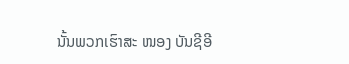ນັ້ນພວກເຮົາສະ ໜອງ ບັນຊີອີ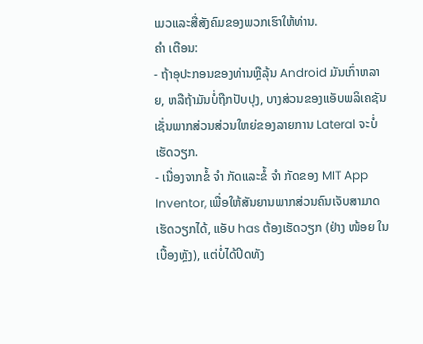ເມວແລະສື່ສັງຄົມຂອງພວກເຮົາໃຫ້ທ່ານ.
ຄຳ ເຕືອນ:
- ຖ້າອຸປະກອນຂອງທ່ານຫຼືລຸ້ນ Android ມັນເກົ່າຫລາຍ, ຫລືຖ້າມັນບໍ່ຖືກປັບປຸງ, ບາງສ່ວນຂອງແອັບພລິເຄຊັນເຊັ່ນພາກສ່ວນສ່ວນໃຫຍ່ຂອງລາຍການ Lateral ຈະບໍ່ເຮັດວຽກ.
- ເນື່ອງຈາກຂໍ້ ຈຳ ກັດແລະຂໍ້ ຈຳ ກັດຂອງ MIT App Inventor, ເພື່ອໃຫ້ສັນຍານພາກສ່ວນຄົນເຈັບສາມາດເຮັດວຽກໄດ້, ແອັບ has ຕ້ອງເຮັດວຽກ (ຢ່າງ ໜ້ອຍ ໃນເບື້ອງຫຼັງ), ແຕ່ບໍ່ໄດ້ປິດທັງ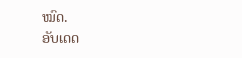ໝົດ.
ອັບເດດ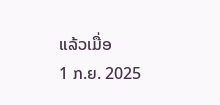ແລ້ວເມື່ອ
1 ກ.ຍ. 2025